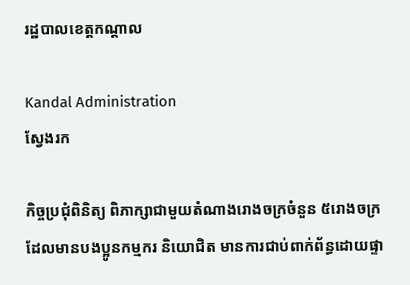រដ្ឋបាលខេត្តកណ្តាល

Kandal Administration
ស្វែងរក

កិច្ចប្រជុំពិនិត្យ ពិភាក្សាជាមួយតំណាងរោងចក្រចំនួន ៥រោងចក្រ ដែលមានបងប្អូនកម្មករ និយោជិត មានការជាប់ពាក់ព័ន្ធដោយផ្ទា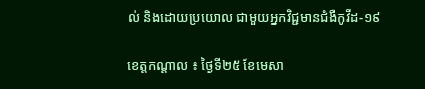ល់ និងដោយប្រយោល ជាមួយអ្នកវិជ្ជមានជំងឺកូវីដ-១៩

ខេត្តកណ្តាល ៖ ថ្ងៃទី២៥ ខែមេសា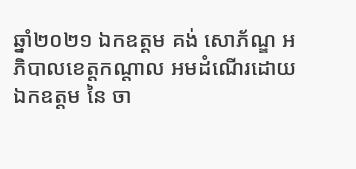ឆ្នាំ២០២១ ឯកឧត្ដម គង់ សោភ័ណ្ឌ អភិបាលខេត្តកណ្តាល អមដំណើរដោយ ឯកឧត្តម នៃ ចា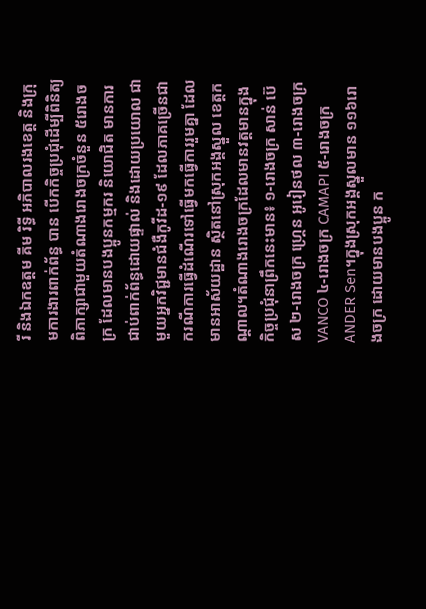រី និងឯកឧត្តម គីម រិទ្ធី អភិបាលរងខេត្ត និងក្រុមការងារពាក់ព័ន្ធ បាន បើកកិច្ចប្រជុំដើម្បីពិនិត្យ ពិភាក្សាជាមួយតំណាងរោងចក្រចំនួន ៥រោងចក្រ ដែលមានបងប្អូនកម្មករ និយោជិត មានការជាប់ពាក់ព័ន្ធដោយផ្ទាល់ និងដោយប្រយោល ជាមួយអ្នកវិជ្ជមានជំងឺកូវីដ-១៩ ដែលភាគច្រើនជាករណីការធ្វើដំណើរទៅធ្វើមកធ្វើការរួមគ្នា ដែលមានអាស័យដ្ឋាន ស្ថិតនៅស្រុកអង្គស្នួល ខេត្តកណ្តាល។តំណាងរោងចក្រដែលមានវត្តមានក្នុងកិច្ចប្រជុំនាព្រឹកនេះមាន៖ ១-រោងចក្រ សាន់ ប៊េស ២-រោងចក្រ ហ្គ្រេន អូរៀនថល ៣-រោងចក្រ VANCO ៤-រោងចក្រ CAMAPI ៥-រោងចក្រ ANDER Sen។ក្នុងស្រុកអង្គស្នួលមាន ១១៦រោងចក្រ ដោយមានបងប្អូន ក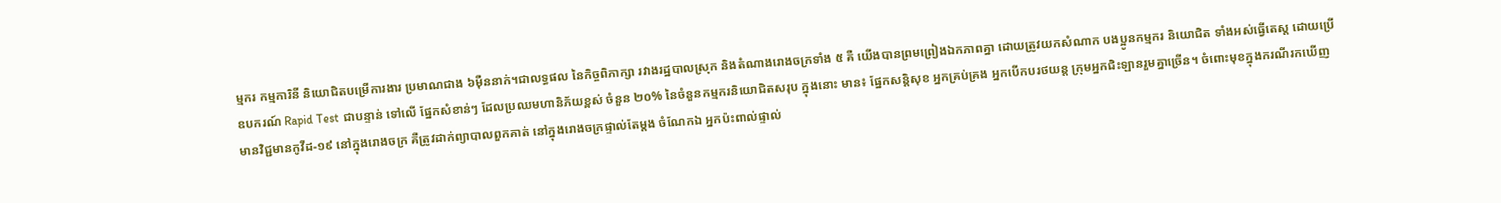ម្មករ កម្មការិនី និយោជិតបម្រើការងារ ប្រមាណជាង ៦ម៉ឺននាក់។ជាលទ្ធផល នៃកិច្ចពិភាក្សា រវាងរដ្ឋបាលស្រុក និងតំណាងរោងចក្រទាំង ៥ គឺ យើងបានព្រមព្រៀងឯកភាពគ្នា ដោយត្រូវយកសំណាក បងប្អូនកម្មករ និយោជិត ទាំងអស់ធ្វើតេស្ត ដោយប្រើឧបករណ៍ Rapid Test ជាបន្ទាន់ ទៅលើ ផ្នែកសំខាន់ៗ ដែលប្រឈមហានិភ័យខ្ពស់ ចំនួន ២០% នៃចំនួនកម្មករនិយោជិតសរុប ក្នុងនោះ មាន៖ ផ្នែកសន្តិសុខ អ្នកគ្រប់គ្រង អ្នកបើកបរថយន្ត ក្រុមអ្នកជិះឡានរួមគ្នាច្រើន។ ចំពោះមុខក្នុងករណីរកឃើញមានវិជ្ជមានកូវីដ-១៩ នៅក្នុងរោងចក្រ គឺត្រូវដាក់ព្យាបាលពួកគាត់ នៅក្នុងរោងចក្រផ្ទាល់តែម្តង ចំណែកឯ អ្នកប៉ះពាល់ផ្ទាល់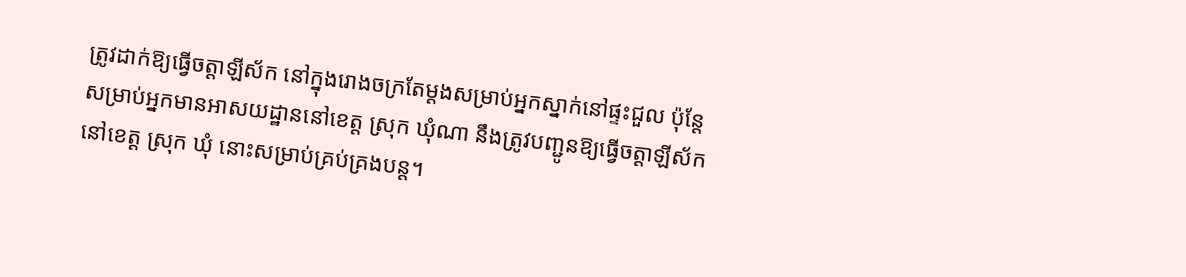ត្រូវដាក់ឱ្យធ្វើចត្តាឡីស័ក នៅក្នុងរោងចក្រតែម្តងសម្រាប់អ្នកស្នាក់នៅផ្ទះជួល ប៉ុន្តែសម្រាប់អ្នកមានអាសយដ្ឋាននៅខេត្ត ស្រុក ឃុំណា នឹងត្រូវបញ្ជូនឱ្យធ្វើចត្តាឡីស័ក នៅខេត្ត ស្រុក ឃុំ នោះសម្រាប់គ្រប់គ្រងបន្ត។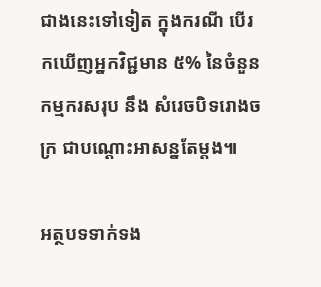ជាងនេះទៅទៀត ក្នុងករណី បើរកឃើញអ្នកវិជ្ជមាន ៥% នៃចំនួនកម្មករសរុប នឹង សំរេចបិទរោងចក្រ ជាបណ្ដោះអាសន្នតែម្តង៕

អត្ថបទទាក់ទង